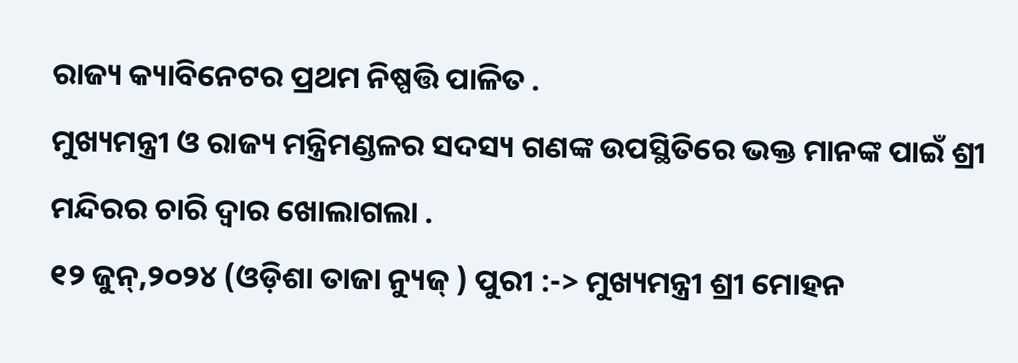ରାଜ୍ୟ କ୍ୟାବିନେଟର ପ୍ରଥମ ନିଷ୍ପତ୍ତି ପାଳିତ .
ମୁଖ୍ୟମନ୍ତ୍ରୀ ଓ ରାଜ୍ୟ ମନ୍ତ୍ରିମଣ୍ଡଳର ସଦସ୍ୟ ଗଣଙ୍କ ଉପସ୍ଥିତିରେ ଭକ୍ତ ମାନଙ୍କ ପାଇଁ ଶ୍ରୀ ମନ୍ଦିରର ଚାରି ଦ୍ଵାର ଖୋଲାଗଲା .
୧୨ ଜୁନ୍,୨୦୨୪ (ଓଡ଼ିଶା ତାଜା ନ୍ୟୁଜ୍ ) ପୁରୀ :-> ମୁଖ୍ୟମନ୍ତ୍ରୀ ଶ୍ରୀ ମୋହନ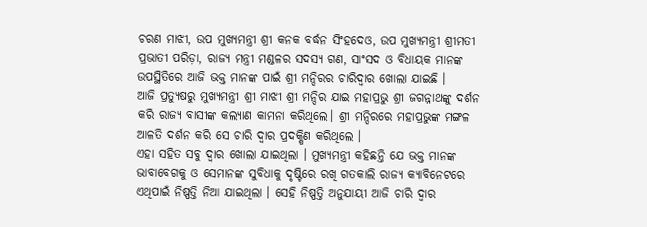ଚରଣ ମାଝୀ, ଉପ ମୁଖ୍ୟମନ୍ତ୍ରୀ ଶ୍ରୀ କନକ ବର୍ଦ୍ଧନ ସିଂହଦେଓ, ଉପ ମୁଖ୍ୟମନ୍ତ୍ରୀ ଶ୍ରୀମତୀ ପ୍ରଭାତୀ ପରିଡ଼ା, ରାଜ୍ୟ ମନ୍ତ୍ରୀ ମଣ୍ଡଳର ସଦସ୍ୟ ଗଣ, ସାଂସଦ ଓ ବିଧାୟକ ମାନଙ୍କ ଉପସ୍ଥିତିରେ ଆଜି ଭକ୍ତ ମାନଙ୍କ ପାଇଁ ଶ୍ରୀ ମନ୍ଦିରର ଚାରିଦ୍ୱାର ଖୋଲା ଯାଇଛି ।
ଆଜି ପ୍ରତ୍ୟୁଷରୁ ମୁଖ୍ୟମନ୍ତ୍ରୀ ଶ୍ରୀ ମାଝୀ ଶ୍ରୀ ମନ୍ଦିର ଯାଇ ମହାପ୍ରଭୁ ଶ୍ରୀ ଜଗନ୍ନାଥଙ୍କୁ ଦର୍ଶନ କରି ରାଜ୍ୟ ବାସୀଙ୍କ କଲ୍ୟାଣ କାମନା କରିଥିଲେ। ଶ୍ରୀ ମନ୍ଦିରରେ ମହାପ୍ରଭୁଙ୍କ ମଙ୍ଗଳ ଆଳତି ଦର୍ଶନ କରି ସେ ଚାରି ଦ୍ଵାର ପ୍ରଦକ୍ଷିଣ କରିଥିଲେ ।
ଏହା ସହିତ ସବୁ ଦ୍ଵାର ଖୋଲା ଯାଇଥିଲା । ମୁଖ୍ୟମନ୍ତ୍ରୀ କହିଛନ୍ତି ଯେ ଭକ୍ତ ମାନଙ୍କ ଭାବାବେଗକୁ ଓ ସେମାନଙ୍କ ସୁବିଧାକୁ ଦୃଷ୍ଟିରେ ରଖି ଗତକାଲି ରାଜ୍ୟ କ୍ୟାବିନେଟରେ ଏଥିପାଇଁ ନିଷ୍ପତ୍ତି ନିଆ ଯାଇଥିଲା । ସେହି ନିଷ୍ପତ୍ତି ଅନୁଯାୟୀ ଆଜି ଚାରି ଦ୍ଵାର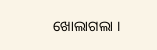ଖୋଲାଗଲା ।